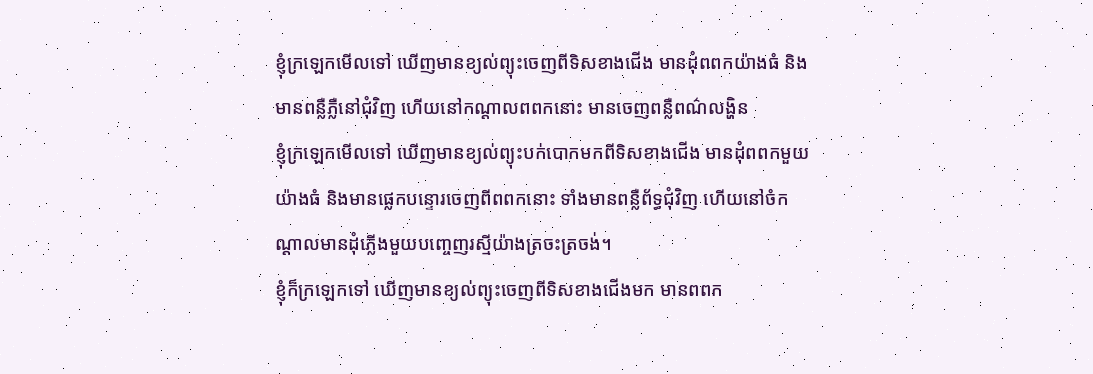ខ្ញុំក្រឡេកមើលទៅ ឃើញមានខ្យល់ព្យុះចេញពីទិសខាងជើង មានដុំពពកយ៉ាងធំ និងមានពន្លឺភ្លឺនៅជុំវិញ ហើយនៅកណ្ដាលពពកនោះ មានចេញពន្លឺពណ៌លង្ហិន
ខ្ញុំក្រឡេកមើលទៅ ឃើញមានខ្យល់ព្យុះបក់បោកមកពីទិសខាងជើង មានដុំពពកមួយយ៉ាងធំ និងមានផ្លេកបន្ទោរចេញពីពពកនោះ ទាំងមានពន្លឺព័ទ្ធជុំវិញ ហើយនៅចំកណ្ដាលមានដុំភ្លើងមួយបញ្ចេញរស្មីយ៉ាងត្រចះត្រចង់។
ខ្ញុំក៏ក្រឡេកទៅ ឃើញមានខ្យល់ព្យុះចេញពីទិសខាងជើងមក មានពពក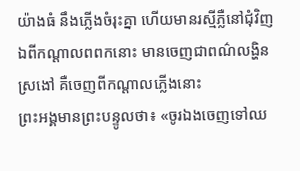យ៉ាងធំ នឹងភ្លើងចំរុះគ្នា ហើយមានរស្មីភ្លឺនៅជុំវិញ ឯពីកណ្តាលពពកនោះ មានចេញជាពណ៌លង្ហិនស្រងៅ គឺចេញពីកណ្តាលភ្លើងនោះ
ព្រះអង្គមានព្រះបន្ទូលថា៖ «ចូរឯងចេញទៅឈ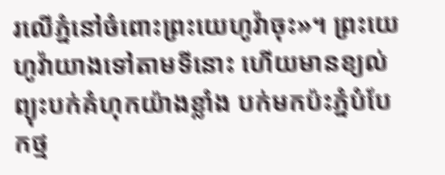រលើភ្នំនៅចំពោះព្រះយេហូវ៉ាចុះ»។ ព្រះយេហូវ៉ាយាងទៅតាមទីនោះ ហើយមានខ្យល់ព្យុះបក់គំហុកយ៉ាងខ្លាំង បក់មកប៉ះភ្នំបំបែកថ្ម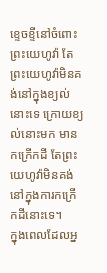ខ្ទេចខ្ទីនៅចំពោះព្រះយេហូវ៉ា តែព្រះយេហូវ៉ាមិនគង់នៅក្នុងខ្យល់នោះទេ ក្រោយខ្យល់នោះមក មានកក្រើកដី តែព្រះយេហូវ៉ាមិនគង់នៅក្នុងការកក្រើកដីនោះទេ។
ក្នុងពេលដែលអ្ន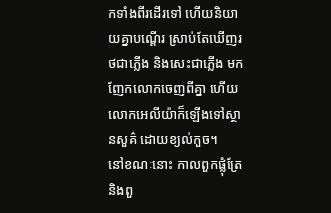កទាំងពីរដើរទៅ ហើយនិយាយគ្នាបណ្ដើរ ស្រាប់តែឃើញរថជាភ្លើង និងសេះជាភ្លើង មកញែកលោកចេញពីគ្នា ហើយលោកអេលីយ៉ាក៏ឡើងទៅស្ថានសួគ៌ ដោយខ្យល់កួច។
នៅខណៈនោះ កាលពួកផ្លុំត្រែ និងពួ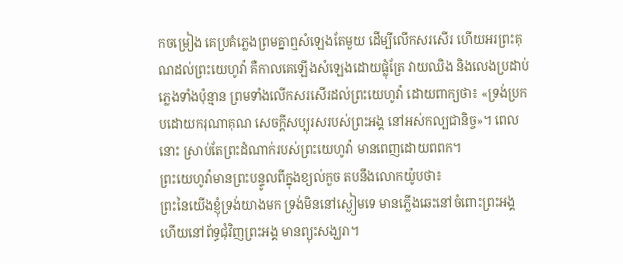កចម្រៀង គេប្រគំភ្លេងព្រមគ្នាឮសំឡេងតែមួយ ដើម្បីលើកសរសើរ ហើយអរព្រះគុណដល់ព្រះយេហូវ៉ា គឺកាលគេឡើងសំឡេងដោយផ្លុំត្រែ វាយឈិង និងលេងប្រដាប់ភ្លេងទាំងប៉ុន្មាន ព្រមទាំងលើកសរសើរដល់ព្រះយេហូវ៉ា ដោយពាក្យថា៖ «ទ្រង់ប្រកបដោយករុណាគុណ សេចក្ដីសប្បុរសរបស់ព្រះអង្គ នៅអស់កល្បជានិច្ច»។ ពេលនោះ ស្រាប់តែព្រះដំណាក់របស់ព្រះយេហូវ៉ា មានពេញដោយពពក។
ព្រះយេហូវ៉ាមានព្រះបន្ទូលពីក្នុងខ្យល់កួច តបនឹងលោកយ៉ូបថា៖
ព្រះនៃយើងខ្ញុំទ្រង់យាងមក ទ្រង់មិននៅស្ងៀមទេ មានភ្លើងឆេះនៅចំពោះព្រះអង្គ ហើយនៅព័ទ្ធជុំវិញព្រះអង្គ មានព្យុះសង្ឃរា។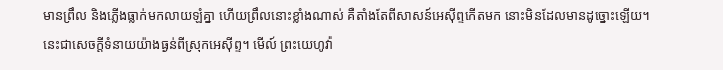មានព្រឹល និងភ្លើងធ្លាក់មកលាយឡំគ្នា ហើយព្រឹលនោះខ្លាំងណាស់ គឺតាំងតែពីសាសន៍អេស៊ីព្ទកើតមក នោះមិនដែលមានដូច្នោះឡើយ។
នេះជាសេចក្ដីទំនាយយ៉ាងធ្ងន់ពីស្រុកអេស៊ីព្ទ។ មើល៍ ព្រះយេហូវ៉ា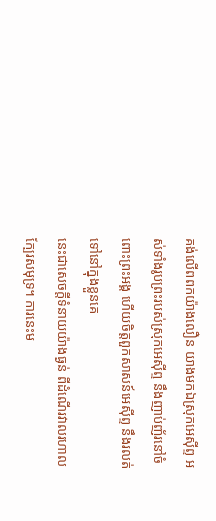គង់លើពពកយ៉ាងលឿន យាងមកឯស្រុកអេស៊ីព្ទ អស់ទាំងរូបព្រះរបស់ស្រុកអេស៊ីព្ទ នឹងញាប់ញ័រនៅចំពោះព្រះអង្គ ហើយចិត្តពួកសាសន៍អេស៊ីព្ទ នឹងរលត់ទៅនៅក្នុងខ្លួនគេ
នេះជាសេចក្ដីទំនាយយ៉ាងធ្ងន់ ពីដំណើរវាលរហាលក្បែរសមុទ្រ។ ការនេះម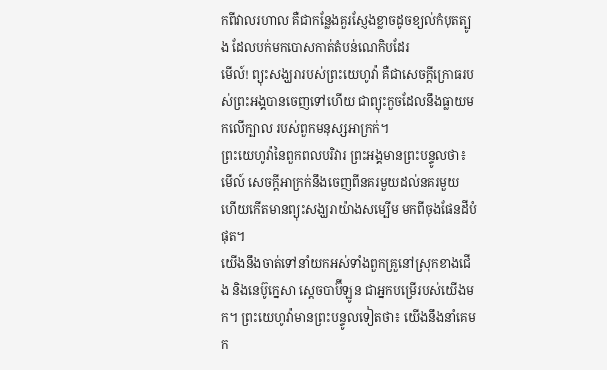កពីវាលរហាល គឺជាកន្លែងគួរស្ញែងខ្លាចដូចខ្យល់កំបុតត្បូង ដែលបក់មកបោសកាត់តំបន់ណេកិបដែរ
មើល៍! ព្យុះសង្ឃរារបស់ព្រះយេហូវ៉ា គឺជាសេចក្ដីក្រោធរបស់ព្រះអង្គបានចេញទៅហើយ ជាព្យុះកួចដែលនឹងធ្លាយមកលើក្បាល របស់ពួកមនុស្សអាក្រក់។
ព្រះយេហូវ៉ានៃពួកពលបរិវារ ព្រះអង្គមានព្រះបន្ទូលថា៖ មើល៍ សេចក្ដីអាក្រក់នឹងចេញពីនគរមួយដល់នគរមួយ ហើយកើតមានព្យុះសង្ឃរាយ៉ាងសម្បើម មកពីចុងផែនដីបំផុត។
យើងនឹងចាត់ទៅនាំយកអស់ទាំងពួកគ្រួនៅស្រុកខាងជើង និងនេប៊ូក្នេសា ស្តេចបាប៊ីឡូន ជាអ្នកបម្រើរបស់យើងមក។ ព្រះយេហូវ៉ាមានព្រះបន្ទូលទៀតថា៖ យើងនឹងនាំគេមក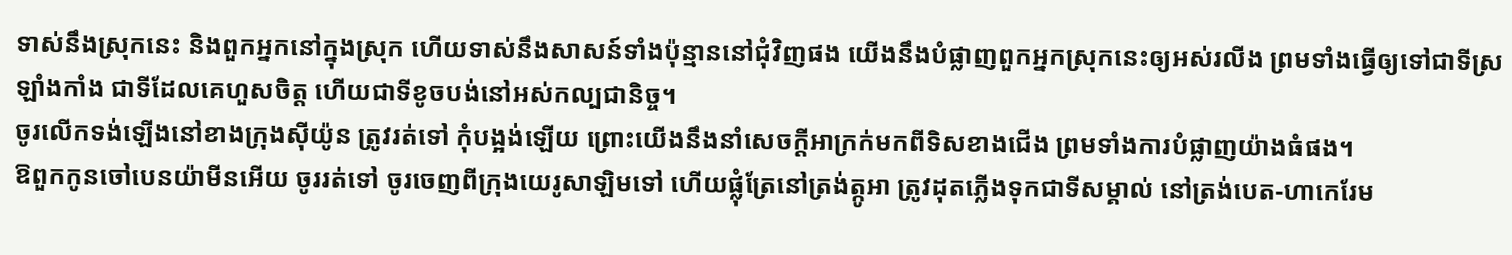ទាស់នឹងស្រុកនេះ និងពួកអ្នកនៅក្នុងស្រុក ហើយទាស់នឹងសាសន៍ទាំងប៉ុន្មាននៅជុំវិញផង យើងនឹងបំផ្លាញពួកអ្នកស្រុកនេះឲ្យអស់រលីង ព្រមទាំងធ្វើឲ្យទៅជាទីស្រឡាំងកាំង ជាទីដែលគេហួសចិត្ត ហើយជាទីខូចបង់នៅអស់កល្បជានិច្ច។
ចូរលើកទង់ឡើងនៅខាងក្រុងស៊ីយ៉ូន ត្រូវរត់ទៅ កុំបង្អង់ឡើយ ព្រោះយើងនឹងនាំសេចក្ដីអាក្រក់មកពីទិសខាងជើង ព្រមទាំងការបំផ្លាញយ៉ាងធំផង។
ឱពួកកូនចៅបេនយ៉ាមីនអើយ ចូររត់ទៅ ចូរចេញពីក្រុងយេរូសាឡិមទៅ ហើយផ្លុំត្រែនៅត្រង់ត្កូអា ត្រូវដុតភ្លើងទុកជាទីសម្គាល់ នៅត្រង់បេត-ហាកេរែម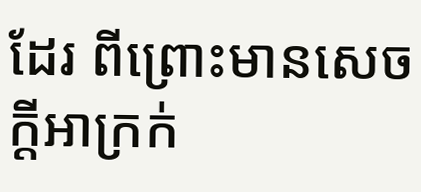ដែរ ពីព្រោះមានសេចក្ដីអាក្រក់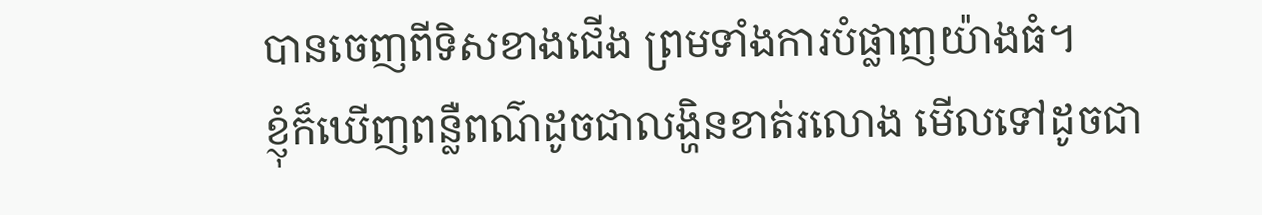បានចេញពីទិសខាងជើង ព្រមទាំងការបំផ្លាញយ៉ាងធំ។
ខ្ញុំក៏ឃើញពន្លឺពណ៌ដូចជាលង្ហិនខាត់រលោង មើលទៅដូចជា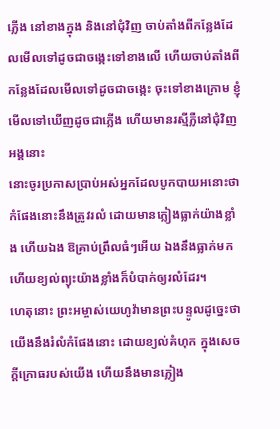ភ្លើង នៅខាងក្នុង និងនៅជុំវិញ ចាប់តាំងពីកន្លែងដែលមើលទៅដូចជាចង្កេះទៅខាងលើ ហើយចាប់តាំងពីកន្លែងដែលមើលទៅដូចជាចង្កេះ ចុះទៅខាងក្រោម ខ្ញុំមើលទៅឃើញដូចជាភ្លើង ហើយមានរស្មីភ្លឺនៅជុំវិញអង្គនោះ
នោះចូរប្រកាសប្រាប់អស់អ្នកដែលបូកបាយអនោះថា កំផែងនោះនឹងត្រូវរលំ ដោយមានភ្លៀងធ្លាក់យ៉ាងខ្លាំង ហើយឯង ឱគ្រាប់ព្រឹលធំៗអើយ ឯងនឹងធ្លាក់មក ហើយខ្យល់ព្យុះយ៉ាងខ្លាំងក៏បំបាក់ឲ្យរលំដែរ។
ហេតុនោះ ព្រះអម្ចាស់យេហូវ៉ាមានព្រះបន្ទូលដូច្នេះថា យើងនឹងរំលំកំផែងនោះ ដោយខ្យល់គំហុក ក្នុងសេចក្ដីក្រោធរបស់យើង ហើយនឹងមានភ្លៀង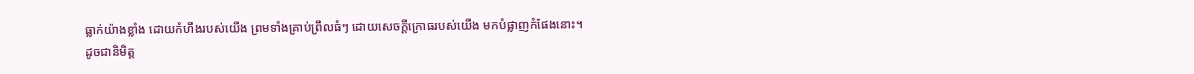ធ្លាក់យ៉ាងខ្លាំង ដោយកំហឹងរបស់យើង ព្រមទាំងគ្រាប់ព្រឹលធំៗ ដោយសេចក្ដីក្រោធរបស់យើង មកបំផ្លាញកំផែងនោះ។
ដូចជានិមិត្ត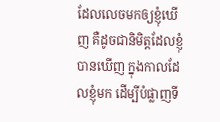ដែលលេចមកឲ្យខ្ញុំឃើញ គឺដូចជានិមិត្តដែលខ្ញុំបានឃើញ ក្នុងកាលដែលខ្ញុំមក ដើម្បីបំផ្លាញទី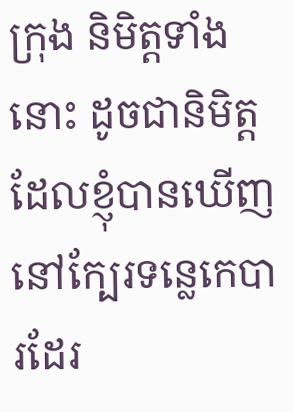ក្រុង និមិត្តទាំងនោះ ដូចជានិមិត្តដែលខ្ញុំបានឃើញ នៅក្បែរទន្លេកេបារដែរ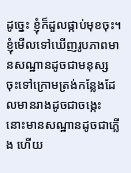ដូច្នេះ ខ្ញុំក៏ដួលផ្កាប់មុខចុះ។
ខ្ញុំមើលទៅឃើញរូបភាពមានសណ្ឋានដូចជាមនុស្ស ចុះទៅក្រោមត្រង់កន្លែងដែលមានរាងដូចជាចង្កេះ នោះមានសណ្ឋានដូចជាភ្លើង ហើយ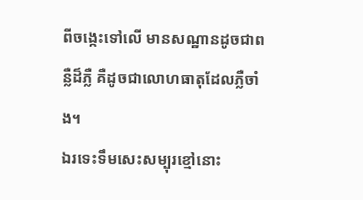ពីចង្កេះទៅលើ មានសណ្ឋានដូចជាពន្លឺដ៏ភ្លឺ គឺដូចជាលោហធាតុដែលភ្លឺចាំង។
ឯរទេះទឹមសេះសម្បុរខ្មៅនោះ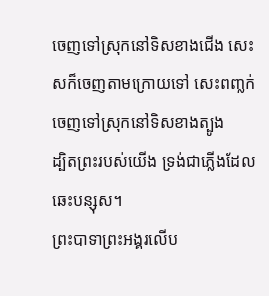ចេញទៅស្រុកនៅទិសខាងជើង សេះសក៏ចេញតាមក្រោយទៅ សេះពញ្លក់ចេញទៅស្រុកនៅទិសខាងត្បូង
ដ្បិតព្រះរបស់យើង ទ្រង់ជាភ្លើងដែលឆេះបន្សុស។
ព្រះបាទាព្រះអង្គរលើប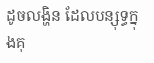ដូចលង្ហិន ដែលបន្សុទ្ធក្នុងគុ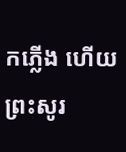កភ្លើង ហើយព្រះសូរ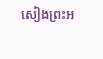សៀងព្រះអ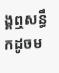ង្គឮសន្ធឹកដូចម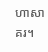ហាសាគរ។